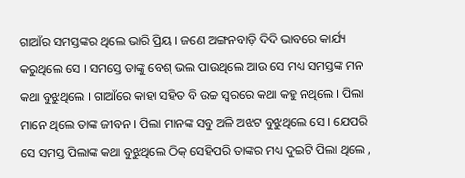ଗାଆଁର ସମସ୍ତଙ୍କର ଥିଲେ ଭାରି ପ୍ରିୟ । ଜଣେ ଅଙ୍ଗନବାଡ଼ି ଦିଦି ଭାବରେ କାର୍ଯ୍ୟ କରୁଥିଲେ ସେ । ସମସ୍ତେ ତାଙ୍କୁ ବେଶ୍ ଭଲ ପାଉଥିଲେ ଆଉ ସେ ମଧ୍ୟ ସମସ୍ତଙ୍କ ମନ କଥା ବୁଝୁଥିଲେ । ଗାଆଁରେ କାହା ସହିତ ବି ଉଚ୍ଚ ସ୍ବରରେ କଥା କହୁ ନଥିଲେ । ପିଲା ମାନେ ଥିଲେ ତାଙ୍କ ଜୀବନ । ପିଲା ମାନଙ୍କ ସବୁ ଅଳି ଅଝଟ ବୁଝୁଥିଲେ ସେ । ଯେପରି ସେ ସମସ୍ତ ପିଲାଙ୍କ କଥା ବୁଝୁଥିଲେ ଠିକ୍ ସେହିପରି ତାଙ୍କର ମଧ୍ୟ ଦୁଇଟି ପିଲା ଥିଲେ ,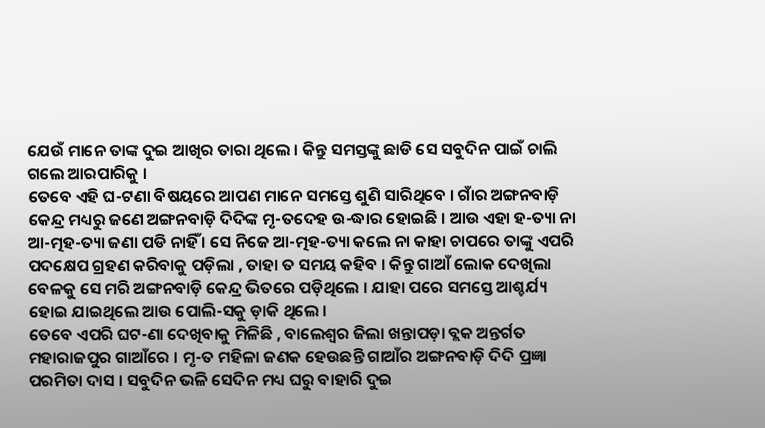ଯେଉଁ ମାନେ ତାଙ୍କ ଦୁଇ ଆଖିର ତାରା ଥିଲେ । କିନ୍ତୁ ସମସ୍ତଙ୍କୁ ଛାଡି ସେ ସବୁଦିନ ପାଇଁ ଚାଲି ଗଲେ ଆରପାରିକୁ ।
ତେବେ ଏହି ଘ-ଟଣା ବିଷୟରେ ଆପଣ ମାନେ ସମସ୍ତେ ଶୁଣି ସାରିଥିବେ । ଗାଁର ଅଙ୍ଗନବାଡ଼ି କେନ୍ଦ୍ର ମଧ୍ୟରୁ ଜଣେ ଅଙ୍ଗନବାଡ଼ି ଦିଦିଙ୍କ ମୃ-ତଦେହ ଉ-ଦ୍ଧାର ହୋଇଛି । ଆଉ ଏହା ହ-ତ୍ୟା ନା ଆ-ତ୍ମହ-ତ୍ୟା ଜଣା ପଡି ନାହିଁ । ସେ ନିଜେ ଆ-ତ୍ମହ-ତ୍ୟା କଲେ ନା କାହା ଚାପରେ ତାଙ୍କୁ ଏପରି ପଦକ୍ଷେପ ଗ୍ରହଣ କରିବାକୁ ପଡ଼ିଲା , ତାହା ତ ସମୟ କହିବ । କିନ୍ତୁ ଗାଆଁ ଲୋକ ଦେଖିଲା ବେଳକୁ ସେ ମରି ଅଙ୍ଗନବାଡ଼ି କେନ୍ଦ୍ର ଭିତରେ ପଡ଼ିଥିଲେ । ଯାହା ପରେ ସମସ୍ତେ ଆଶ୍ଚର୍ଯ୍ୟ ହୋଇ ଯାଇଥିଲେ ଆଉ ପୋଲି-ସକୁ ଡ଼ାକି ଥିଲେ ।
ତେବେ ଏପରି ଘଟ-ଣା ଦେଖିବାକୁ ମିଳିଛି , ବାଲେଶ୍ଵର ଜିଲା ଖନ୍ତାପଡ଼ା ବ୍ଲକ ଅନ୍ତର୍ଗତ ମହାରାଜପୁର ଗାଆଁରେ । ମୃ-ତ ମହିଳା ଜଣକ ହେଉଛନ୍ତି ଗାଆଁର ଅଙ୍ଗନବାଡ଼ି ଦିଦି ପ୍ରଜ୍ଞା ପରମିତା ଦାସ । ସବୁଦିନ ଭଳି ସେଦିନ ମଧ୍ୟ ଘରୁ ବାହାରି ଦୁଇ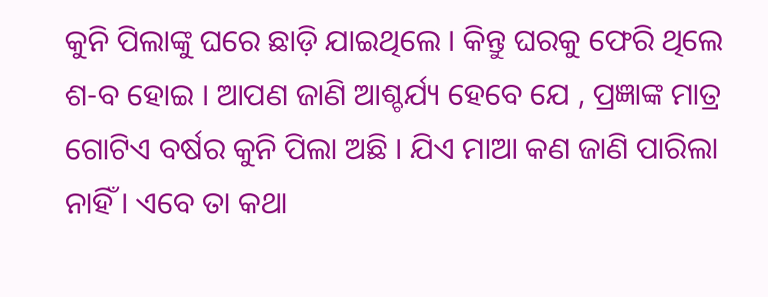କୁନି ପିଲାଙ୍କୁ ଘରେ ଛାଡ଼ି ଯାଇଥିଲେ । କିନ୍ତୁ ଘରକୁ ଫେରି ଥିଲେ ଶ-ବ ହୋଇ । ଆପଣ ଜାଣି ଆଶ୍ଚର୍ଯ୍ୟ ହେବେ ଯେ , ପ୍ରଜ୍ଞାଙ୍କ ମାତ୍ର ଗୋଟିଏ ବର୍ଷର କୁନି ପିଲା ଅଛି । ଯିଏ ମାଆ କଣ ଜାଣି ପାରିଲା ନାହିଁ । ଏବେ ତା କଥା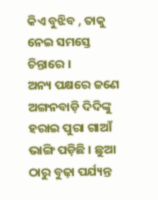କିଏ ବୁଝିବ , ତାକୁ ନେଇ ସମସ୍ତେ ଚିନ୍ତାରେ ।
ଅନ୍ୟ ପକ୍ଷରେ ଜଣେ ଅଙ୍ଗନବାଡ଼ି ଦିଦିଙ୍କୁ ହରାଇ ପୁରା ଗାଆଁ ଭାଙ୍ଗି ପଡ଼ିଛି । ଛୁଆ ଠାରୁ ବୁଢ଼ା ପର୍ଯ୍ୟନ୍ତ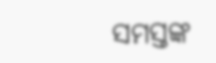ସମସ୍ତଙ୍କ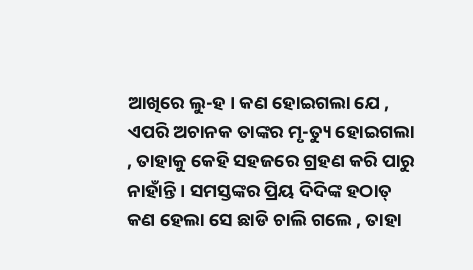ଆଖିରେ ଲୁ-ହ । କଣ ହୋଇଗଲା ଯେ , ଏପରି ଅଚାନକ ତାଙ୍କର ମୃ-ତ୍ୟୁ ହୋଇଗଲା , ତାହାକୁ କେହି ସହଜରେ ଗ୍ରହଣ କରି ପାରୁ ନାହାଁନ୍ତି । ସମସ୍ତଙ୍କର ପ୍ରିୟ ଦିଦିଙ୍କ ହଠାତ୍ କଣ ହେଲା ସେ ଛାଡି ଚାଲି ଗଲେ , ତାହା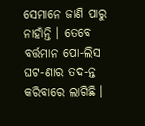ସେମାନେ ଜାଣି ପାରୁ ନାହାଁନ୍ତି । ତେବେ ବର୍ତ୍ତମାନ ପୋ-ଲିସ ଘଟ-ଣାର ତଦ-ନ୍ତ କରିବାରେ ଲାଗିଛି ।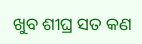ଖୁବ ଶୀଘ୍ର ସତ କଣ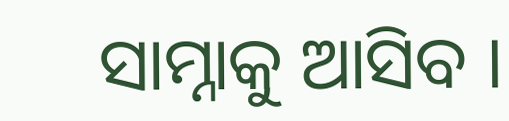ସାମ୍ନାକୁ ଆସିବ ।